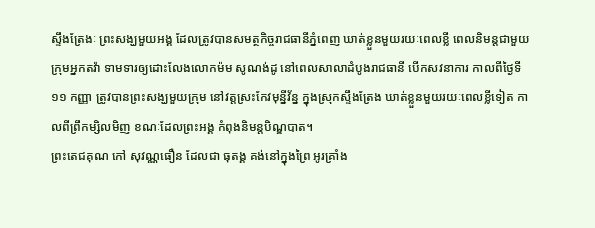ស្ទឹងត្រែងៈ ព្រះសង្ឃមួយអង្គ ដែលត្រូវបានសមត្ថកិច្ចរាជធានីភ្នំពេញ ឃាត់ខ្លួនមួយរយៈពេលខ្លី ពេលនិមន្តជាមួយក្រុមអ្នកតវ៉ា ទាមទារឲ្យដោះលែងលោកម៉ម សូណង់ដូ នៅពេលសាលាដំបូងរាជធានី បើកសវនាការ កាលពីថ្ងៃទី ១១ កញ្ញា ត្រូវបានព្រះសង្ឃមួយក្រុម នៅវត្តស្រះកែវមុន្នីវ័ន្ន ក្នុងស្រុកស្ទឹងត្រែង ឃាត់ខ្លួនមួយរយៈពេលខ្លីទៀត កាលពីព្រឹកម្សិលមិញ ខណៈដែលព្រះអង្គ កំពុងនិមន្តបិណ្ឌបាត។
ព្រះតេជគុណ កៅ សុវណ្ណធឿន ដែលជា ធុតង្គ គង់នៅក្នុងព្រៃ អូរគ្រាំង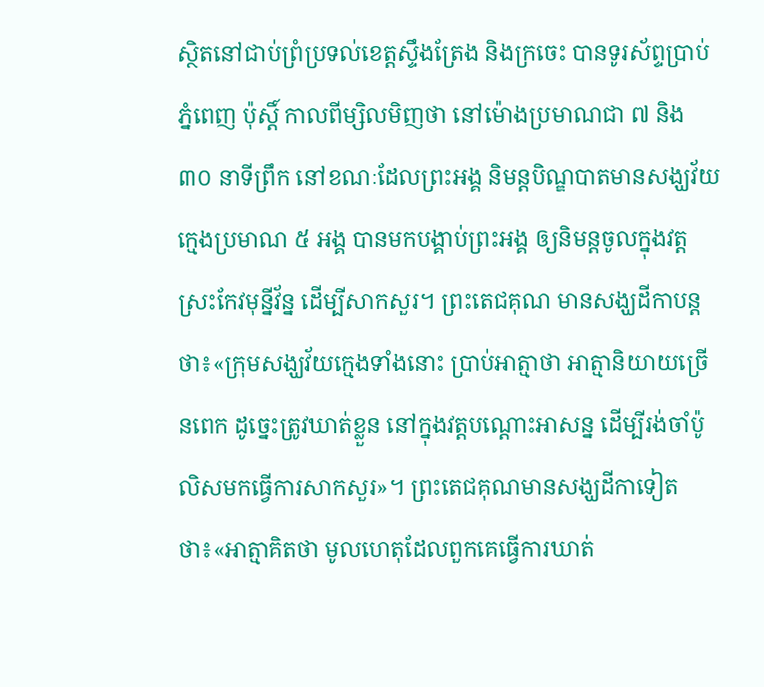ស្ថិតនៅជាប់ព្រំប្រទល់ខេត្តស្ទឹងត្រែង និងក្រចេះ បានទូរស័ព្ទប្រាប់ភ្នំពេញ ប៉ុស្តិ៍ កាលពីម្សិលមិញថា នៅម៉ោងប្រមាណជា ៧ និង ៣០ នាទីព្រឹក នៅខណៈដែលព្រះអង្គ និមន្តបិណ្ឌបាតមានសង្ឃវ័យក្មេងប្រមាណ ៥ អង្គ បានមកបង្គាប់ព្រះអង្គ ឲ្យនិមន្តចូលក្នុងវត្ត ស្រះកែវមុន្នីវ័ន្ន ដើម្បីសាកសួរ។ ព្រះតេជគុណ មានសង្ឃដីកាបន្តថា៖«ក្រុមសង្ឃវ័យក្មេងទាំងនោះ ប្រាប់អាត្មាថា អាត្មានិយាយច្រើនពេក ដូច្នេះត្រូវឃាត់ខ្លួន នៅក្នុងវត្តបណ្ដោះអាសន្ន ដើម្បីរង់ចាំប៉ូលិសមកធ្វើការសាកសួរ»។ ព្រះតេជគុណមានសង្ឃដីកាទៀតថា៖«អាត្មាគិតថា មូលហេតុដែលពួកគេធ្វើការឃាត់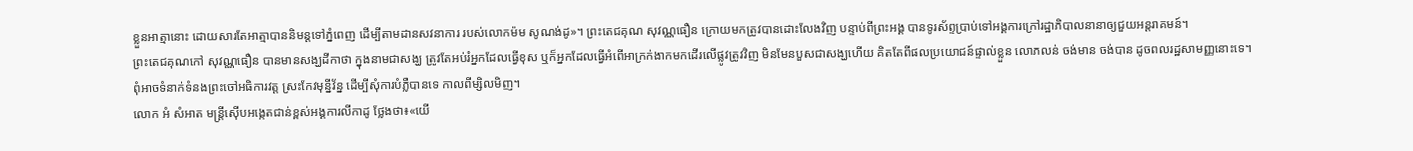ខ្លួនអាត្មានោះ ដោយសារតែអាត្មាបាននិមន្តទៅភ្នំពេញ ដើម្បីតាមដានសវនាការ របស់លោកម៉ម សូណង់ដូ»។ ព្រះតេជគុណ សុវណ្ណធឿន ក្រោយមកត្រូវបានដោះលែងវិញ បន្ទាប់ពីព្រះអង្គ បានទូរស័ព្ទប្រាប់ទៅអង្គការក្រៅរដ្ឋាភិបាលនានាឲ្យជួយអន្តរាគមន៍។
ព្រះតេជគុណកៅ សុវណ្ណធឿន បានមានសង្ឃដីកាថា ក្នុងនាមជាសង្ឃ ត្រូវតែអប់រំអ្នកដែលធ្វើខុស ឬក៏អ្នកដែលធ្វើអំពើអាក្រក់ងាកមកដើរលើផ្លូវត្រូវវិញ មិនមែនបួសជាសង្ឃហើយ គិតតែពីផលប្រយោជន៍ផ្ទាល់ខ្លួន លោភលន់ ចង់មាន ចង់បាន ដូចពលរដ្ឋសាមញ្ញនោះទេ។
ពុំអាចទំនាក់ទំនងព្រះចៅអធិការវត្ត ស្រះកែវមុន្នីវ័ន្ន ដើម្បីសុំការបំភ្លឺបានទេ កាលពីម្សិលមិញ។
លោក អំ សំអាត មន្ត្រីស៊ើបអង្កេតជាន់ខ្ពស់អង្គការលីកាដូ ថ្លែងថា៖«យើ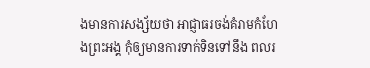ងមានការសង្ស័យថា អាជ្ញាធរចង់គំរាមកំហែងព្រះអង្គ កុំឲ្យមានការទាក់ទិនទៅនឹង ពលរ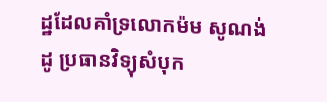ដ្ឋដែលគាំទ្រលោកម៉ម សូណង់ដូ ប្រធានវិទ្យុសំបុក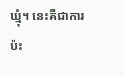ឃ្មុំ។ នេះគឺជាការប៉ះ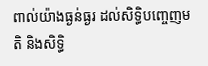ពាល់យ៉ាងធ្ងន់ធ្ងរ ដល់សិទ្ធិបញ្ចេញមតិ និងសិទ្ធិ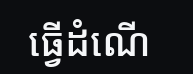ធ្វើដំណើ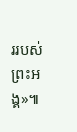ររបស់ព្រះអង្គ»៕